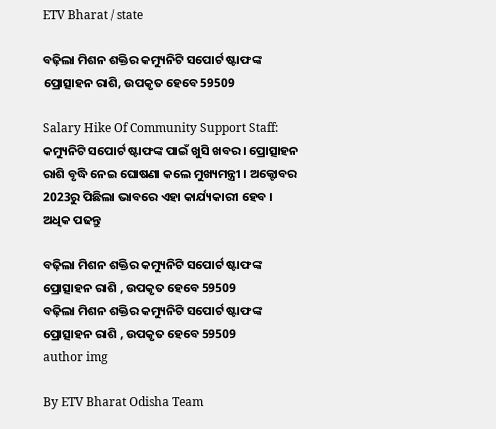ETV Bharat / state

ବଢ଼ିଲା ମିଶନ ଶକ୍ତିର କମ୍ୟୁନିଟି ସପୋର୍ଟ ଷ୍ଟାଫଙ୍କ ପ୍ରୋତ୍ସାହନ ରାଶି, ଉପକୃତ ହେବେ 59509

Salary Hike Of Community Support Staff: କମ୍ୟୁନିଟି ସପୋର୍ଟ ଷ୍ଟାଫଙ୍କ ପାଇଁ ଖୁସି ଖବର । ପ୍ରୋତ୍ସାହନ ରାଶି ବୃଦ୍ଧି ନେଇ ଘୋଷଣା କଲେ ମୁଖ୍ୟମନ୍ତ୍ରୀ । ଅକ୍ଟୋବର 2023ରୁ ପିଛିଲା ଭାବରେ ଏହା କାର୍ଯ୍ୟକାରୀ ହେବ । ଅଧିକ ପଢନ୍ତୁ

ବଢ଼ିଲା ମିଶନ ଶକ୍ତିର କମ୍ୟୁନିଟି ସପୋର୍ଟ ଷ୍ଟାଫଙ୍କ ପ୍ରୋତ୍ସାହନ ରାଶି , ଉପକୃତ ହେବେ 59509
ବଢ଼ିଲା ମିଶନ ଶକ୍ତିର କମ୍ୟୁନିଟି ସପୋର୍ଟ ଷ୍ଟାଫଙ୍କ ପ୍ରୋତ୍ସାହନ ରାଶି , ଉପକୃତ ହେବେ 59509
author img

By ETV Bharat Odisha Team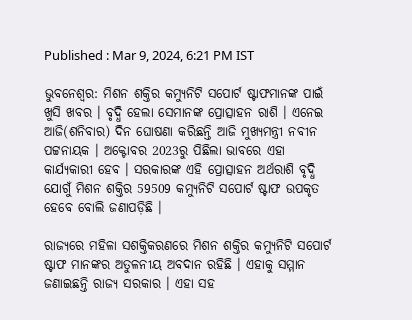Published : Mar 9, 2024, 6:21 PM IST

ଭୁବନେଶ୍ବର: ମିଶନ ଶକ୍ତିର କମ୍ୟୁନିଟି ସପୋର୍ଟ ଷ୍ଟାଫମାନଙ୍କ ପାଇଁ ଖୁସି ଖବର । ବୃଦ୍ଧି ହେଲା ସେମାନଙ୍କ ପ୍ରୋତ୍ସାହନ ରାଶି । ଏନେଇ ଆଜି(ଶନିବାର) ଦିନ ଘୋଷଣା କରିଛନ୍ତି ଆଜି ମୁଖ୍ୟମନ୍ତ୍ରୀ ନବୀନ ପଟ୍ଟନାୟକ । ଅକ୍ଟୋବର 2023ରୁ ପିଛିଲା ଭାବରେ ଏହା କାର୍ଯ୍ୟକାରୀ ହେବ । ସରକାରଙ୍କ ଏହି ପ୍ରୋତ୍ସାହନ ଅର୍ଥରାଶି ବୃଦ୍ଧି ଯୋଗୁଁ ମିଶନ ଶକ୍ତିର 59509 କମ୍ୟୁନିଟି ସପୋର୍ଟ ଷ୍ଟାଫ ଉପକୃତ ହେବେ ବୋଲି ଜଣାପଡ଼ିଛି ।

ରାଜ୍ୟରେ ମହିଳା ସଶକ୍ତିକରଣରେ ମିଶନ ଶକ୍ତିର କମ୍ୟୁନିଟି ସପୋର୍ଟ ଷ୍ଟାଫ ମାନଙ୍କର ଅତୁଳନୀୟ ଅବଦାନ ରହିଛି । ଏହାକୁ ସମ୍ମାନ ଜଣାଇଛନ୍ତି ରାଜ୍ୟ ସରକାର । ଏହା ସହ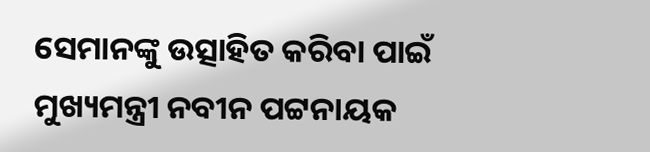ସେମାନଙ୍କୁ ଉତ୍ସାହିତ କରିବା ପାଇଁ ମୁଖ୍ୟମନ୍ତ୍ରୀ ନବୀନ ପଟ୍ଟନାୟକ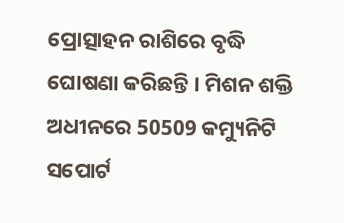ପ୍ରୋତ୍ସାହନ ରାଶିରେ ବୃଦ୍ଧି ଘୋଷଣା କରିଛନ୍ତି । ମିଶନ ଶକ୍ତି ଅଧୀନରେ 50509 କମ୍ୟୁନିଟି ସପୋର୍ଟ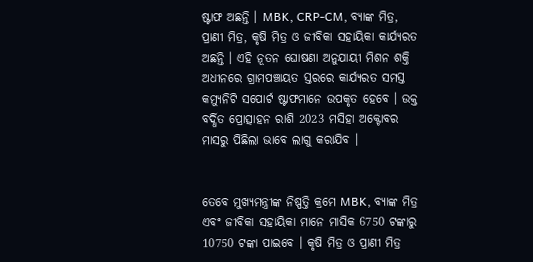ଷ୍ଟାଫ ଅଛନ୍ତି । MBK, CRP-CM, ବ୍ୟାଙ୍କ ମିତ୍ର, ପ୍ରାଣୀ ମିତ୍ର, କୃଷି ମିତ୍ର ଓ ଜୀବିକା ସହାୟିକା କାର୍ଯ୍ୟରତ ଅଛନ୍ତି । ଏହି ନୂତନ ଘୋଷଣା ଅନୁଯାୟୀ ମିଶନ ଶକ୍ତି ଅଧୀନରେ ଗ୍ରାମପଞ୍ଚାୟତ ସ୍ତରରେ କାର୍ଯ୍ୟରତ ସମସ୍ତ କମ୍ୟୁନିଟି ସପୋର୍ଟ ଷ୍ଟାଫମାନେ ଉପକୃତ ହେବେ । ଉକ୍ତ ବର୍ଦ୍ଧିତ ପ୍ରୋତ୍ସାହନ ରାଶି 2023 ମସିହା ଅକ୍ଟୋବର ମାସରୁ ପିଛିଲା ଭାବେ ଲାଗୁ କରାଯିବ ।


ତେବେ ମୁଖ୍ୟମନ୍ତ୍ରୀଙ୍କ ନିଷ୍ପତ୍ତି କ୍ରମେ MBK, ବ୍ୟାଙ୍କ ମିତ୍ର ଏବଂ ଜୀବିକା ସହାୟିକା ମାନେ ମାସିକ 6750 ଟଙ୍କାରୁ 10750 ଟଙ୍କା ପାଇବେ । କୃଷି ମିତ୍ର ଓ ପ୍ରାଣୀ ମିତ୍ର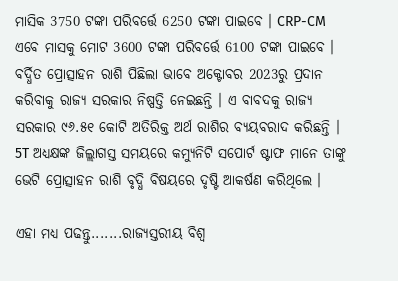ମାସିକ 3750 ଟଙ୍କା ପରିବର୍ତ୍ତେ 6250 ଟଙ୍କା ପାଇବେ । CRP-CM ଏବେ ମାସକୁ ମୋଟ 3600 ଟଙ୍କା ପରିବର୍ତ୍ତେ 6100 ଟଙ୍କା ପାଇବେ । ବର୍ଦ୍ଧିତ ପ୍ରୋତ୍ସାହନ ରାଶି ପିଛିଲା ଭାବେ ଅକ୍ଟୋବର 2023ରୁ ପ୍ରଦାନ କରିବାକୁ ରାଜ୍ୟ ସରକାର ନିଷ୍ପତ୍ତି ନେଇଛନ୍ତି । ଏ ବାବଦକୁ ରାଜ୍ୟ ସରକାର ୯୬.୫୧ କୋଟି ଅତିରିକ୍ତ ଅର୍ଥ ରାଶିର ବ୍ୟୟବରାଦ କରିଛନ୍ତି । 5T ଅଧ୍ୟକ୍ଷଙ୍କ ଜିଲ୍ଲାଗସ୍ତ ସମୟରେ କମ୍ୟୁନିଟି ସପୋର୍ଟ ଷ୍ଟାଫ ମାନେ ତାଙ୍କୁ ଭେଟି ପ୍ରୋତ୍ସାହନ ରାଶି ବୃଦ୍ଧି ବିଷୟରେ ଦୃଷ୍ଟି ଆକର୍ଷଣ କରିଥିଲେ ।

ଏହା ମଧ୍ୟ ପଢନ୍ତୁ.......ରାଜ୍ୟସ୍ତରୀୟ ବିଶ୍ୱ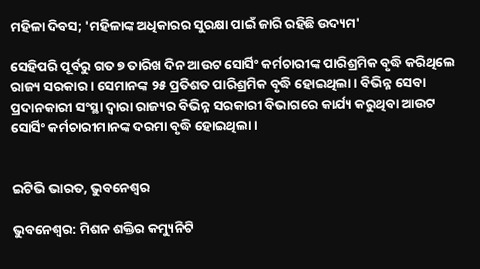ମହିଳା ଦିବସ; 'ମହିଳାଙ୍କ ଅଧିକାରର ସୁରକ୍ଷା ପାଇଁ ଜାରି ରହିଛି ଉଦ୍ୟମ'

ସେହିପରି ପୂର୍ବରୁ ଗତ ୭ ତାରିଖ ଦିନ ଆଉଟ ସୋର୍ସିଂ କର୍ମଚାରୀଙ୍କ ପାରିଶ୍ରମିକ ବୃଦ୍ଧି କରିଥିଲେ ରାଜ୍ୟ ସରକାର । ସେମାନଙ୍କ ୨୫ ପ୍ରତିଶତ ପାରିଶ୍ରମିକ ବୃଦ୍ଧି ହୋଇଥିଲା । ବିଭିନ୍ନ ସେବା ପ୍ରଦାନକାରୀ ସଂସ୍ଥା ଦ୍ବାରା ରାଜ୍ୟର ବିଭିନ୍ନ ସରକାରୀ ବିଭାଗରେ କାର୍ଯ୍ୟ କରୁଥିବା ଆଉଟ ସୋର୍ସିଂ କର୍ମଚାରୀମାନଙ୍କ ଦରମା ବୃଦ୍ଧି ହୋଇଥିଲା ।


ଇଟିଭି ଭାରତ, ଭୁବନେଶ୍ବର

ଭୁବନେଶ୍ବର: ମିଶନ ଶକ୍ତିର କମ୍ୟୁନିଟି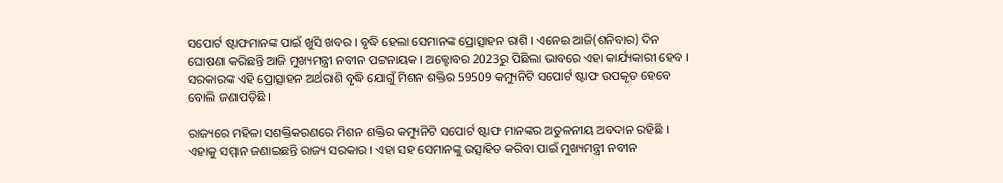ସପୋର୍ଟ ଷ୍ଟାଫମାନଙ୍କ ପାଇଁ ଖୁସି ଖବର । ବୃଦ୍ଧି ହେଲା ସେମାନଙ୍କ ପ୍ରୋତ୍ସାହନ ରାଶି । ଏନେଇ ଆଜି(ଶନିବାର) ଦିନ ଘୋଷଣା କରିଛନ୍ତି ଆଜି ମୁଖ୍ୟମନ୍ତ୍ରୀ ନବୀନ ପଟ୍ଟନାୟକ । ଅକ୍ଟୋବର 2023ରୁ ପିଛିଲା ଭାବରେ ଏହା କାର୍ଯ୍ୟକାରୀ ହେବ । ସରକାରଙ୍କ ଏହି ପ୍ରୋତ୍ସାହନ ଅର୍ଥରାଶି ବୃଦ୍ଧି ଯୋଗୁଁ ମିଶନ ଶକ୍ତିର 59509 କମ୍ୟୁନିଟି ସପୋର୍ଟ ଷ୍ଟାଫ ଉପକୃତ ହେବେ ବୋଲି ଜଣାପଡ଼ିଛି ।

ରାଜ୍ୟରେ ମହିଳା ସଶକ୍ତିକରଣରେ ମିଶନ ଶକ୍ତିର କମ୍ୟୁନିଟି ସପୋର୍ଟ ଷ୍ଟାଫ ମାନଙ୍କର ଅତୁଳନୀୟ ଅବଦାନ ରହିଛି । ଏହାକୁ ସମ୍ମାନ ଜଣାଇଛନ୍ତି ରାଜ୍ୟ ସରକାର । ଏହା ସହ ସେମାନଙ୍କୁ ଉତ୍ସାହିତ କରିବା ପାଇଁ ମୁଖ୍ୟମନ୍ତ୍ରୀ ନବୀନ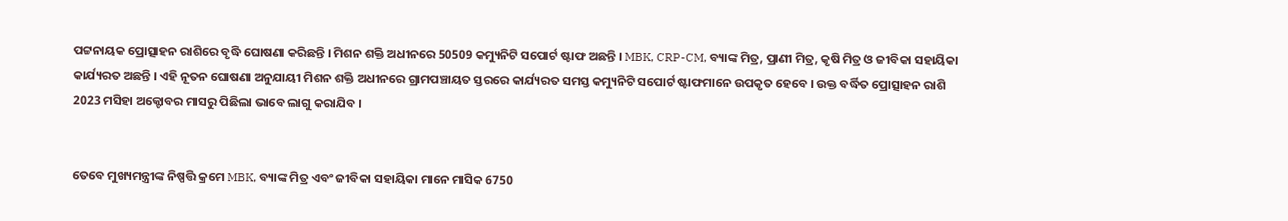ପଟ୍ଟନାୟକ ପ୍ରୋତ୍ସାହନ ରାଶିରେ ବୃଦ୍ଧି ଘୋଷଣା କରିଛନ୍ତି । ମିଶନ ଶକ୍ତି ଅଧୀନରେ 50509 କମ୍ୟୁନିଟି ସପୋର୍ଟ ଷ୍ଟାଫ ଅଛନ୍ତି । MBK, CRP-CM, ବ୍ୟାଙ୍କ ମିତ୍ର, ପ୍ରାଣୀ ମିତ୍ର, କୃଷି ମିତ୍ର ଓ ଜୀବିକା ସହାୟିକା କାର୍ଯ୍ୟରତ ଅଛନ୍ତି । ଏହି ନୂତନ ଘୋଷଣା ଅନୁଯାୟୀ ମିଶନ ଶକ୍ତି ଅଧୀନରେ ଗ୍ରାମପଞ୍ଚାୟତ ସ୍ତରରେ କାର୍ଯ୍ୟରତ ସମସ୍ତ କମ୍ୟୁନିଟି ସପୋର୍ଟ ଷ୍ଟାଫମାନେ ଉପକୃତ ହେବେ । ଉକ୍ତ ବର୍ଦ୍ଧିତ ପ୍ରୋତ୍ସାହନ ରାଶି 2023 ମସିହା ଅକ୍ଟୋବର ମାସରୁ ପିଛିଲା ଭାବେ ଲାଗୁ କରାଯିବ ।


ତେବେ ମୁଖ୍ୟମନ୍ତ୍ରୀଙ୍କ ନିଷ୍ପତ୍ତି କ୍ରମେ MBK, ବ୍ୟାଙ୍କ ମିତ୍ର ଏବଂ ଜୀବିକା ସହାୟିକା ମାନେ ମାସିକ 6750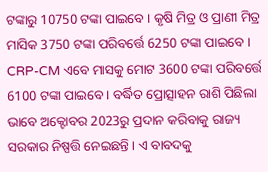ଟଙ୍କାରୁ 10750 ଟଙ୍କା ପାଇବେ । କୃଷି ମିତ୍ର ଓ ପ୍ରାଣୀ ମିତ୍ର ମାସିକ 3750 ଟଙ୍କା ପରିବର୍ତ୍ତେ 6250 ଟଙ୍କା ପାଇବେ । CRP-CM ଏବେ ମାସକୁ ମୋଟ 3600 ଟଙ୍କା ପରିବର୍ତ୍ତେ 6100 ଟଙ୍କା ପାଇବେ । ବର୍ଦ୍ଧିତ ପ୍ରୋତ୍ସାହନ ରାଶି ପିଛିଲା ଭାବେ ଅକ୍ଟୋବର 2023ରୁ ପ୍ରଦାନ କରିବାକୁ ରାଜ୍ୟ ସରକାର ନିଷ୍ପତ୍ତି ନେଇଛନ୍ତି । ଏ ବାବଦକୁ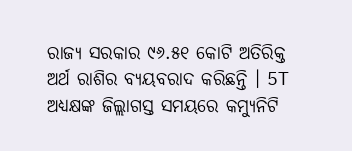ରାଜ୍ୟ ସରକାର ୯୬.୫୧ କୋଟି ଅତିରିକ୍ତ ଅର୍ଥ ରାଶିର ବ୍ୟୟବରାଦ କରିଛନ୍ତି । 5T ଅଧ୍ୟକ୍ଷଙ୍କ ଜିଲ୍ଲାଗସ୍ତ ସମୟରେ କମ୍ୟୁନିଟି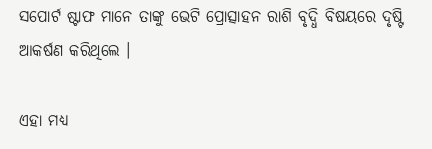ସପୋର୍ଟ ଷ୍ଟାଫ ମାନେ ତାଙ୍କୁ ଭେଟି ପ୍ରୋତ୍ସାହନ ରାଶି ବୃଦ୍ଧି ବିଷୟରେ ଦୃଷ୍ଟି ଆକର୍ଷଣ କରିଥିଲେ ।

ଏହା ମଧ୍ୟ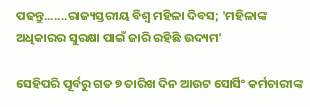ପଢନ୍ତୁ.......ରାଜ୍ୟସ୍ତରୀୟ ବିଶ୍ୱ ମହିଳା ଦିବସ; 'ମହିଳାଙ୍କ ଅଧିକାରର ସୁରକ୍ଷା ପାଇଁ ଜାରି ରହିଛି ଉଦ୍ୟମ'

ସେହିପରି ପୂର୍ବରୁ ଗତ ୭ ତାରିଖ ଦିନ ଆଉଟ ସୋର୍ସିଂ କର୍ମଚାରୀଙ୍କ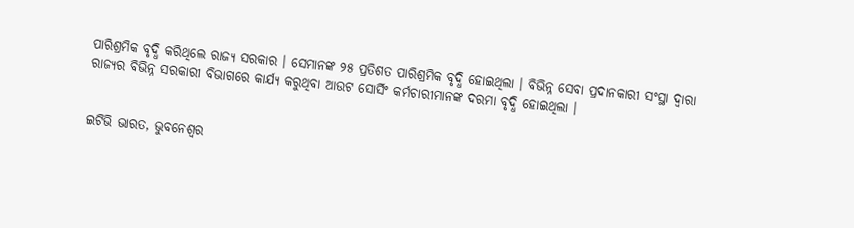ପାରିଶ୍ରମିକ ବୃଦ୍ଧି କରିଥିଲେ ରାଜ୍ୟ ସରକାର । ସେମାନଙ୍କ ୨୫ ପ୍ରତିଶତ ପାରିଶ୍ରମିକ ବୃଦ୍ଧି ହୋଇଥିଲା । ବିଭିନ୍ନ ସେବା ପ୍ରଦାନକାରୀ ସଂସ୍ଥା ଦ୍ବାରା ରାଜ୍ୟର ବିଭିନ୍ନ ସରକାରୀ ବିଭାଗରେ କାର୍ଯ୍ୟ କରୁଥିବା ଆଉଟ ସୋର୍ସିଂ କର୍ମଚାରୀମାନଙ୍କ ଦରମା ବୃଦ୍ଧି ହୋଇଥିଲା ।


ଇଟିଭି ଭାରତ, ଭୁବନେଶ୍ବର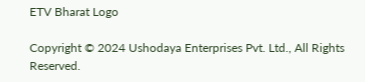ETV Bharat Logo

Copyright © 2024 Ushodaya Enterprises Pvt. Ltd., All Rights Reserved.